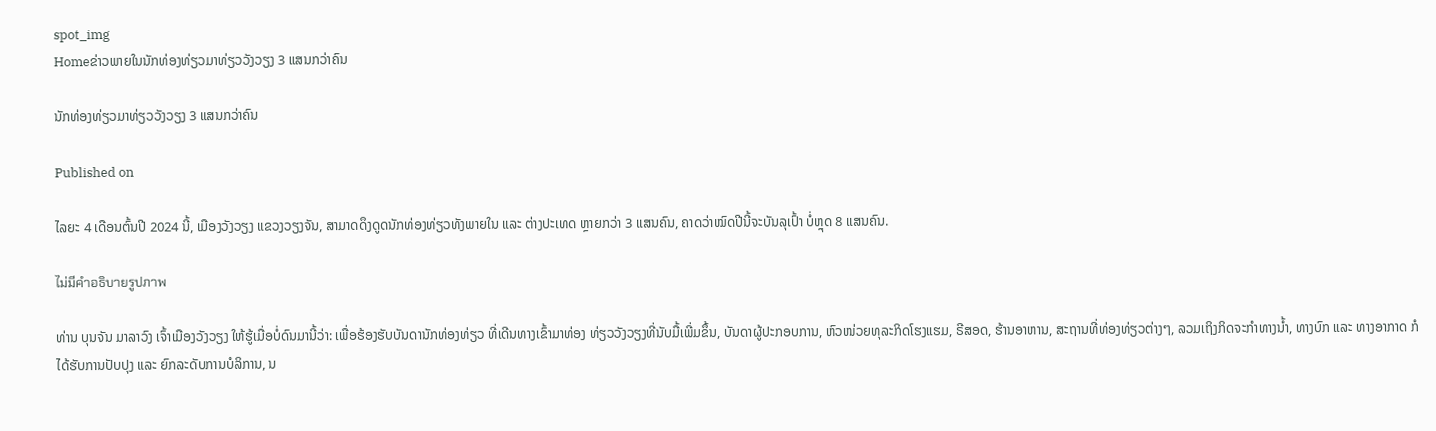spot_img
Homeຂ່າວພາຍໃນນັກທ່ອງທ່ຽວມາທ່ຽວວັງວຽງ 3 ແສນກວ່າຄົນ

ນັກທ່ອງທ່ຽວມາທ່ຽວວັງວຽງ 3 ແສນກວ່າຄົນ

Published on

ໄລຍະ 4 ເດືອນຕົ້ນປີ 2024 ນີ້, ເມືອງວັງວຽງ ແຂວງວຽງຈັນ, ສາມາດດຶງດູດນັກທ່ອງທ່ຽວທັງພາຍໃນ ແລະ ຕ່າງປະເທດ ຫຼາຍກວ່າ 3 ແສນຄົນ, ຄາດວ່າໝົດປີນີ້ຈະບັນລຸເປົ້າ ບໍ່ຫຼຸດ 8 ແສນຄົນ.

ไม่มีคำอธิบายรูปภาพ

ທ່ານ ບຸນຈັນ ມາລາວົງ ເຈົ້າເມືອງວັງວຽງ ໃຫ້ຮູ້ເມື່ອບໍ່ດົນມານີ້ວ່າ: ເພື່ອຮ້ອງຮັບບັນດານັກທ່ອງທ່ຽວ ທີ່ເດີນທາງເຂົ້າມາທ່ອງ ທ່ຽວວັງວຽງທີ່ນັບມື້ເພີ່ມຂຶ້ນ, ບັນດາຜູ້ປະກອບການ, ຫົວໜ່ວຍທຸລະກິດໂຮງແຮມ, ຣີສອດ, ຮ້ານອາຫານ, ສະຖານທີ່ທ່ອງທ່ຽວຕ່າງໆ, ລວມເຖິງກິດຈະກຳທາງນໍ້າ, ທາງບົກ ແລະ ທາງອາກາດ ກໍໄດ້ຮັບການປັບປຸງ ແລະ ຍົກລະດັບການບໍລິການ, ນ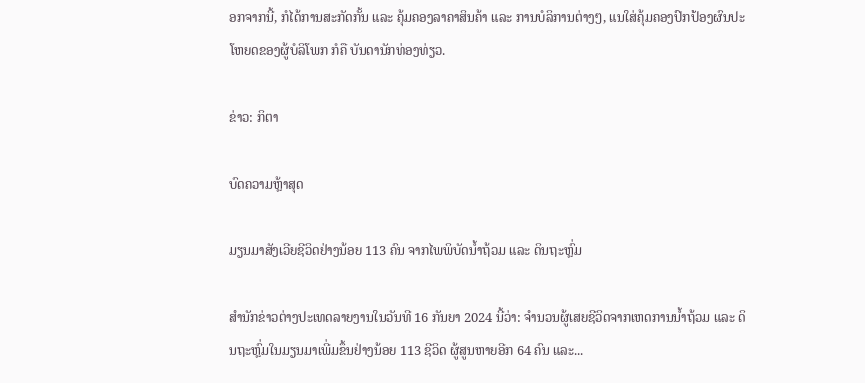ອກຈາກນີ້, ກໍໄດ້ການສະກັດກັ້ນ ແລະ ຄຸ້ມຄອງລາຄາສິນຄ້າ ແລະ ການບໍລິການຕ່າງໆ, ແນໃສ່ຄຸ້ມຄອງປົກປ້ອງຜົນປະໂຫຍດຂອງຜູ້ບໍລິໂພກ ກໍຄື ບັນດານັກທ່ອງທ່ຽວ.

ຂ່າວ: ກິຕາ

ບົດຄວາມຫຼ້າສຸດ

ມຽນມາສັງເວີຍຊີວິດຢ່າງນ້ອຍ 113 ຄົນ ຈາກໄພພິບັດນ້ຳຖ້ວມ ແລະ ດິນຖະຫຼົ່ມ

ສຳນັກຂ່າວຕ່າງປະເທດລາຍງານໃນວັນທີ 16 ກັນຍາ 2024 ນີ້ວ່າ: ຈຳນວນຜູ້ເສຍຊີວິດຈາກເຫດການນ້ຳຖ້ວມ ແລະ ດິນຖະຫຼົ່ມໃນມຽນມາເພີ່ມຂຶ້ນຢ່າງນ້ອຍ 113 ຊີວິດ ຜູ້ສູນຫາຍອີກ 64 ຄົນ ແລະ...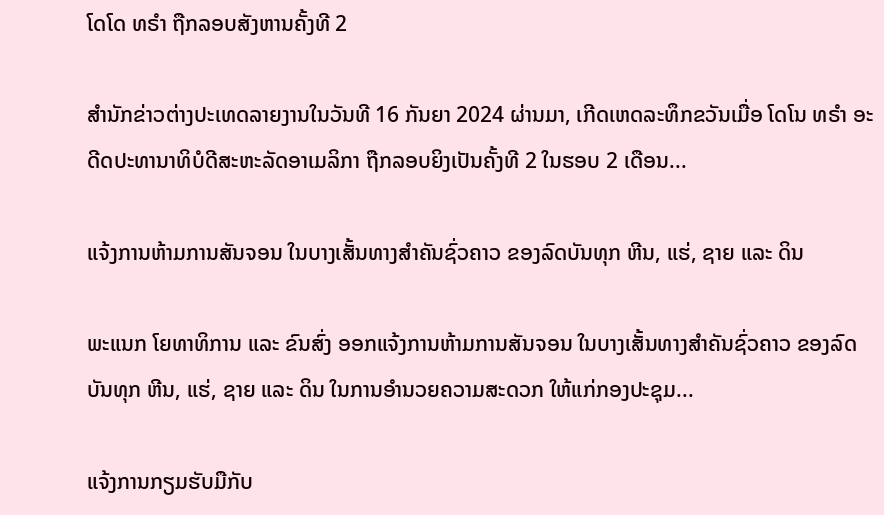ໂດໂດ ທຣຳ ຖືກລອບສັງຫານຄັ້ງທີ 2

ສຳນັກຂ່າວຕ່າງປະເທດລາຍງານໃນວັນທີ 16 ກັນຍາ 2024 ຜ່ານມາ, ເກີດເຫດລະທຶກຂວັນເມື່ອ ໂດໂນ ທຣຳ ອະດີດປະທານາທິບໍດີສະຫະລັດອາເມລິກາ ຖືກລອບຍິງເປັນຄັ້ງທີ 2 ໃນຮອບ 2 ເດືອນ...

ແຈ້ງການຫ້າມການສັນຈອນ ໃນບາງເສັ້ນທາງສໍາຄັນຊົ່ວຄາວ ຂອງລົດບັນທຸກ ຫີນ, ແຮ່, ຊາຍ ແລະ ດິນ

ພະແນກ ໂຍທາທິການ ແລະ ຂົນສົ່ງ ອອກແຈ້ງການຫ້າມການສັນຈອນ ໃນບາງເສັ້ນທາງສໍາຄັນຊົ່ວຄາວ ຂອງລົດບັນທຸກ ຫີນ, ແຮ່, ຊາຍ ແລະ ດິນ ໃນການອໍານວຍຄວາມສະດວກ ໃຫ້ແກ່ກອງປະຊຸມ...

ແຈ້ງການກຽມຮັບມືກັບ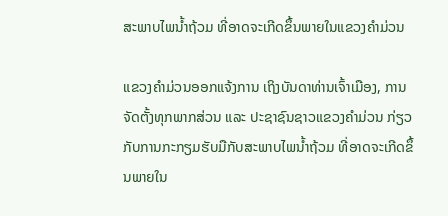ສະພາບໄພນໍ້າຖ້ວມ ທີ່ອາດຈະເກີດຂຶ້ນພາຍໃນແຂວງຄໍາມ່ວນ

ແຂວງຄຳມ່ວນອອກແຈ້ງການ ເຖິງບັນດາທ່ານເຈົ້າເມືອງ, ການຈັດຕັ້ງທຸກພາກສ່ວນ ແລະ ປະຊາຊົນຊາວແຂວງຄໍາມ່ວນ ກ່ຽວກັບການກະກຽມຮັບມືກັບສະພາບໄພນໍ້າຖ້ວມ ທີ່ອາດຈະເກີດຂຶ້ນພາຍໃນ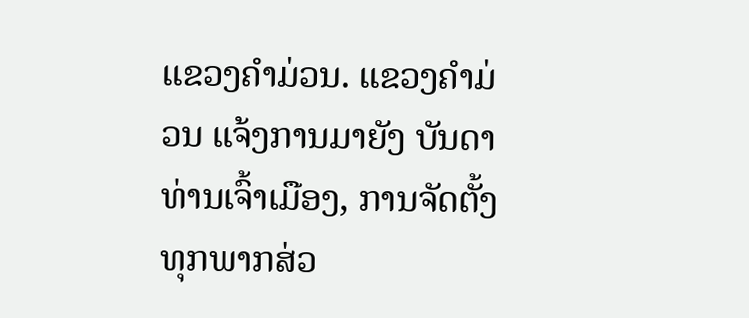ແຂວງຄໍາມ່ວນ. ແຂວງຄໍາມ່ວນ ແຈ້ງການມາຍັງ ບັນດາທ່ານເຈົ້າເມືອງ, ການຈັດຕັ້ງທຸກພາກສ່ວ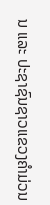ນ ແລະ ປະຊາຊົນຊາວແຂວງຄໍາມ່ວນ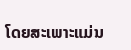ໂດຍສະເພາະແມ່ນ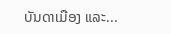ບັນດາເມືອງ ແລະ...